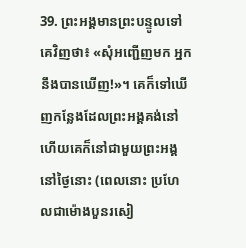39. ព្រះអង្គមានព្រះបន្ទូលទៅគេវិញថា៖ «សុំអញ្ជើញមក អ្នកនឹងបានឃើញ!»។ គេក៏ទៅឃើញកន្លែងដែលព្រះអង្គគង់នៅ ហើយគេក៏នៅជាមួយព្រះអង្គនៅថ្ងៃនោះ (ពេលនោះ ប្រហែលជាម៉ោងបួនរសៀ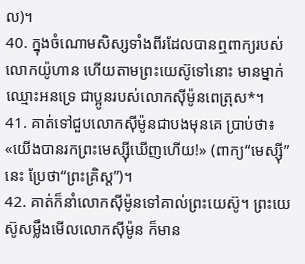ល)។
40. ក្នុងចំណោមសិស្សទាំងពីរដែលបានឮពាក្យរបស់លោកយ៉ូហាន ហើយតាមព្រះយេស៊ូទៅនោះ មានម្នាក់ឈ្មោះអនទ្រេ ជាប្អូនរបស់លោកស៊ីម៉ូនពេត្រុស*។
41. គាត់ទៅជួបលោកស៊ីម៉ូនជាបងមុនគេ ប្រាប់ថា៖ «យើងបានរកព្រះមេស្ស៊ីឃើញហើយ!» (ពាក្យ“មេស្ស៊ី”នេះ ប្រែថា“ព្រះគ្រិស្ដ”)។
42. គាត់ក៏នាំលោកស៊ីម៉ូនទៅគាល់ព្រះយេស៊ូ។ ព្រះយេស៊ូសម្លឹងមើលលោកស៊ីម៉ូន ក៏មាន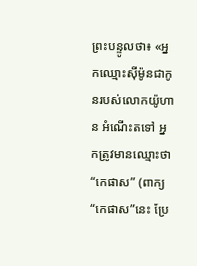ព្រះបន្ទូលថា៖ «អ្នកឈ្មោះស៊ីម៉ូនជាកូនរបស់លោកយ៉ូហាន អំណើះតទៅ អ្នកត្រូវមានឈ្មោះថា“កេផាស” (ពាក្យ “កេផាស”នេះ ប្រែ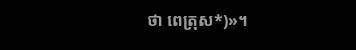ថា ពេត្រុស*)»។